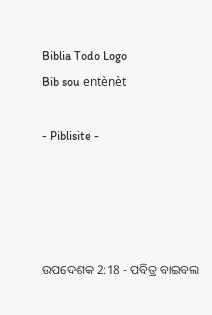Biblia Todo Logo
Bib sou entènèt

- Piblisite -




ଉପଦେଶକ 2:18 - ପବିତ୍ର ବାଇବଲ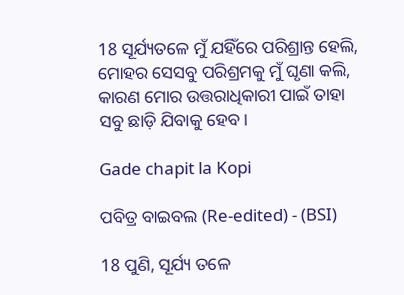18 ସୂର୍ଯ୍ୟତଳେ ମୁଁ ଯହିଁରେ ପରିଶ୍ରାନ୍ତ ହେଲି, ମୋହର ସେସବୁ ପରିଶ୍ରମକୁ ମୁଁ ଘୃଣା କଲି, କାରଣ ମୋର ଉତ୍ତରାଧିକାରୀ ପାଇଁ ତାହା ସବୁ ଛାଡ଼ି ଯିବାକୁ ହେବ।

Gade chapit la Kopi

ପବିତ୍ର ବାଇବଲ (Re-edited) - (BSI)

18 ପୁଣି, ସୂର୍ଯ୍ୟ ତଳେ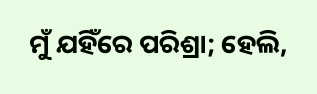ମୁଁ ଯହିଁରେ ପରିଶ୍ରା; ହେଲି,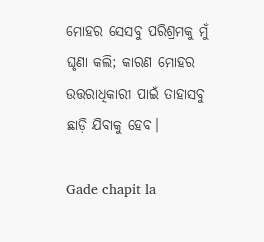ମୋହର ସେସବୁ ପରିଶ୍ରମକୁ ମୁଁ ଘୃଣା କଲି; କାରଣ ମୋହର ଉତ୍ତରାଧିକାରୀ ପାଇଁ ତାହାସବୁ ଛାଡ଼ି ଯିବାକୁ ହେବ।

Gade chapit la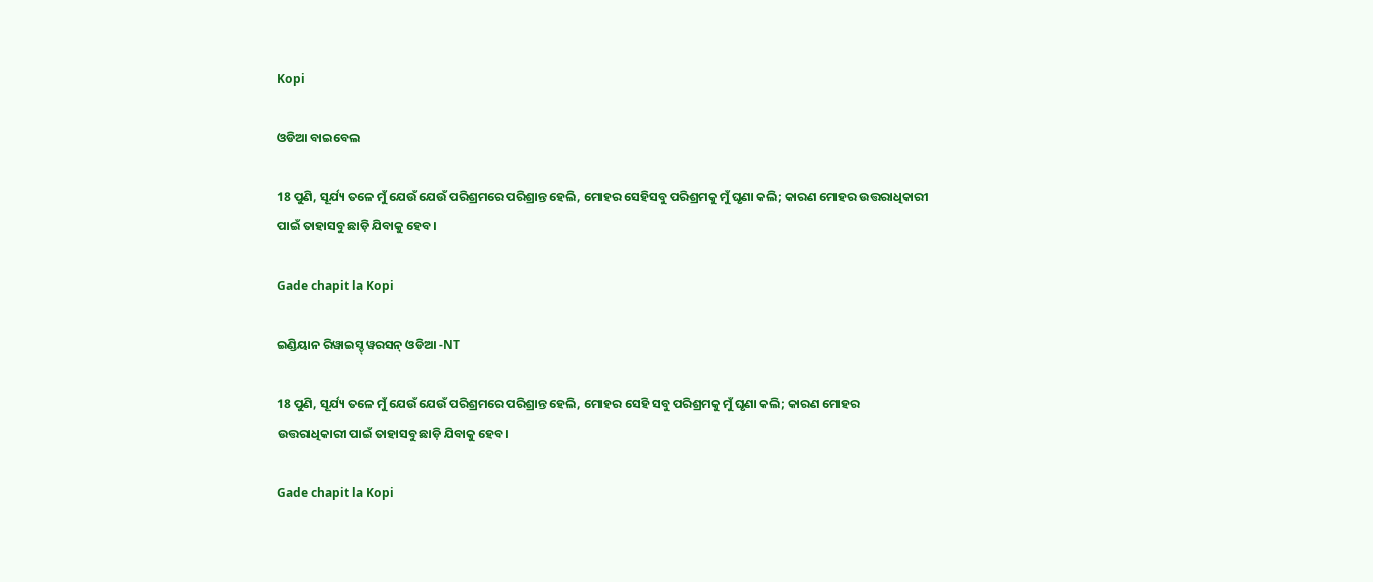Kopi

ଓଡିଆ ବାଇବେଲ

18 ପୁଣି, ସୂର୍ଯ୍ୟ ତଳେ ମୁଁ ଯେଉଁ ଯେଉଁ ପରିଶ୍ରମରେ ପରିଶ୍ରାନ୍ତ ହେଲି, ମୋହର ସେହିସବୁ ପରିଶ୍ରମକୁ ମୁଁ ଘୃଣା କଲି; କାରଣ ମୋହର ଉତ୍ତରାଧିକାରୀ ପାଇଁ ତାହାସବୁ ଛାଡ଼ି ଯିବାକୁ ହେବ।

Gade chapit la Kopi

ଇଣ୍ଡିୟାନ ରିୱାଇସ୍ଡ୍ ୱରସନ୍ ଓଡିଆ -NT

18 ପୁଣି, ସୂର୍ଯ୍ୟ ତଳେ ମୁଁ ଯେଉଁ ଯେଉଁ ପରିଶ୍ରମରେ ପରିଶ୍ରାନ୍ତ ହେଲି, ମୋହର ସେହି ସବୁ ପରିଶ୍ରମକୁ ମୁଁ ଘୃଣା କଲି; କାରଣ ମୋହର ଉତ୍ତରାଧିକାରୀ ପାଇଁ ତାହାସବୁ ଛାଡ଼ି ଯିବାକୁ ହେବ।

Gade chapit la Kopi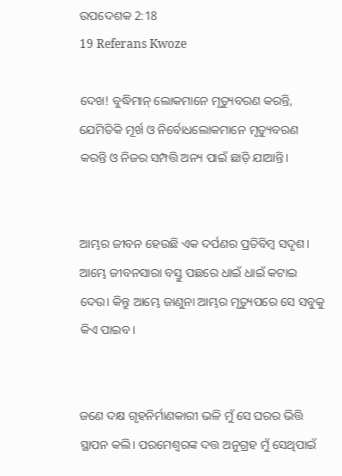ଉପଦେଶକ 2:18
19 Referans Kwoze

ଦେଖ! ବୁଦ୍ଧିମାନ୍ ଲୋକମାନେ ମୃତ୍ୟୁବରଣ କରନ୍ତି, ଯେମିତିକି ମୂର୍ଖ ଓ ନିର୍ବୋଧଲୋକମାନେ ମୃତ୍ୟୁବରଣ କରନ୍ତି ଓ ନିଜର ସମ୍ପତ୍ତି ଅନ୍ୟ ପାଇଁ ଛାଡ଼ି ଯାଆନ୍ତି।


ଆମ୍ଭର ଜୀବନ ହେଉଛି ଏକ ଦର୍ପଣର ପ୍ରତିବିମ୍ବ ସଦୃଶ। ଆମ୍ଭେ ଜୀବନସାରା ବସ୍ତୁ ପଛରେ ଧାଇଁ ଧାଇଁ କଟାଇ ଦେଉ। କିନ୍ତୁ ଆମ୍ଭେ ଜାଣୁନା ଆମ୍ଭର ମୃତ୍ୟୁପରେ ସେ ସବୁକୁ କିଏ ପାଇବ।


ଜଣେ ଦକ୍ଷ ଗୃହନିର୍ମାଣକାରୀ ଭଳି ମୁଁ ସେ ଘରର ଭିତ୍ତି ସ୍ଥାପନ କଲି। ପରମେଶ୍ୱରଙ୍କ ଦତ୍ତ ଅନୁଗ୍ରହ ମୁଁ ସେଥିପାଇଁ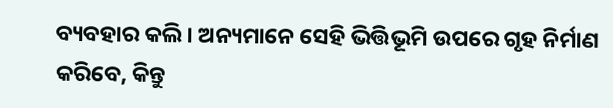ବ୍ୟବହାର କଲି। ଅନ୍ୟମାନେ ସେହି ଭିତ୍ତିଭୂମି ଉପରେ ଗୃହ ନିର୍ମାଣ କରିବେ, କିନ୍ତୁ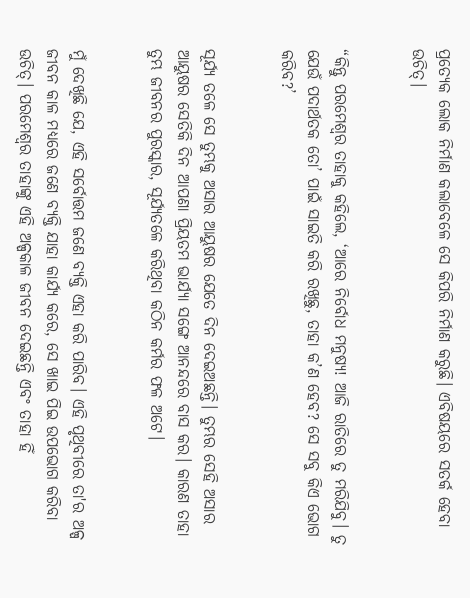ପ୍ରତ୍ୟେକ ଲୋକ ନିର୍ମାଣ କଲାବେଳେ ସେ କିପରି ନିର୍ମାଣ କରୁଛି। ଏବିଷୟରେ ସତର୍କ ହେବା ଉଚିତ୍।


“କିନ୍ତୁ ପରମେଶ୍ୱର ତାହାକୁ କହିଲେ, ‘ଆରେ ନିର୍ବୋଧ ମନୁଷ୍ୟ! ଆଜି ରାତିରେ ତୁ ମରିଯିବୁ। ତୁ ଯେଉଁ ପଦାର୍ଥତକ ତୋ’ ପାଇଁ ସାଇତି କରି ରଖିଛୁ, ତାହା କ’ଣ ହେବ? ସେ ସବୁ କିଏ ଭୋଗ କରିବ?’


ସୂର୍ଯ୍ୟ ତଳେ ସେ ତୁମ୍ଭକୁ ଅସାର ଆୟୁଷର ଯେତେ ଦିନ ଦେଇଅଛନ୍ତି। ତୁମ୍ଭର ସେହି ଅସାର ଆୟୁଷର ସେତିକି ଦିନ ଆପଣା ପ୍ରିୟତମ ଭାର୍ଯ୍ୟା ସଙ୍ଗେ ଆନନ୍ଦରେ ବାସ କର। କାରଣ ତାହା ତୁମ୍ଭ ଜୀବନର ପୁରସ୍କାର, ସୂର୍ଯ୍ୟତଳେ କରିଥିବା କଠିନ କର୍ମର ଫଳ ଅଟେ।


ମୁଁ ଦେଖିଛି ଯେ, ଏହି ସର୍ବୋତ୍ତମ ଜଣେ ବ୍ୟକ୍ତି ଏହା କରି ପାରିବ। ଏହି ପୃଥିବୀରେ ତା'ର ଅଳ୍ପ ଜୀବନ କାଳ ମଧ୍ୟରେ ଜଣେ ବ୍ୟକ୍ତି ଯାହା କାର୍ଯ୍ୟ କରେ, ସେ ଖାଇ ପିଇ ଉପଭୋଗ କରିବା ଉଚିତ୍। ପରମେଶ୍ୱର ତାହାଙ୍କୁ ଏହି ଅଳ୍ପକାଳ ଜୀବନ ଦେଇଛନ୍ତି ଏବଂ ତାହା ହିଁ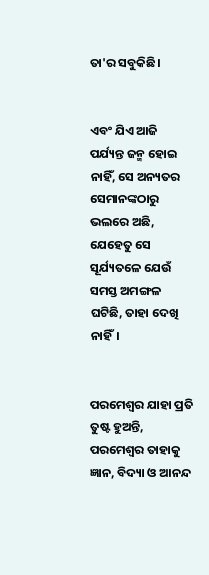ତା'ର ସବୁକିଛି।


ଏବଂ ଯିଏ ଆଜି ପର୍ଯ୍ୟନ୍ତ ଜନ୍ମ ହୋଇ ନାହିଁ, ସେ ଅନ୍ୟତର ସେମାନଙ୍କଠାରୁ ଭଲରେ ଅଛି, ଯେହେତୁ ସେ ସୂର୍ଯ୍ୟତଳେ ଯେଉଁ ସମସ୍ତ ଅମଙ୍ଗଳ ଘଟିଛି, ତାହା ଦେଖି ନାହିଁ।


ପରମେଶ୍ୱର ଯାହା ପ୍ରତି ତୁଷ୍ଟ ହୁଅନ୍ତି, ପରମେଶ୍ୱର ତାହାକୁ ଜ୍ଞାନ, ବିଦ୍ୟା ଓ ଆନନ୍ଦ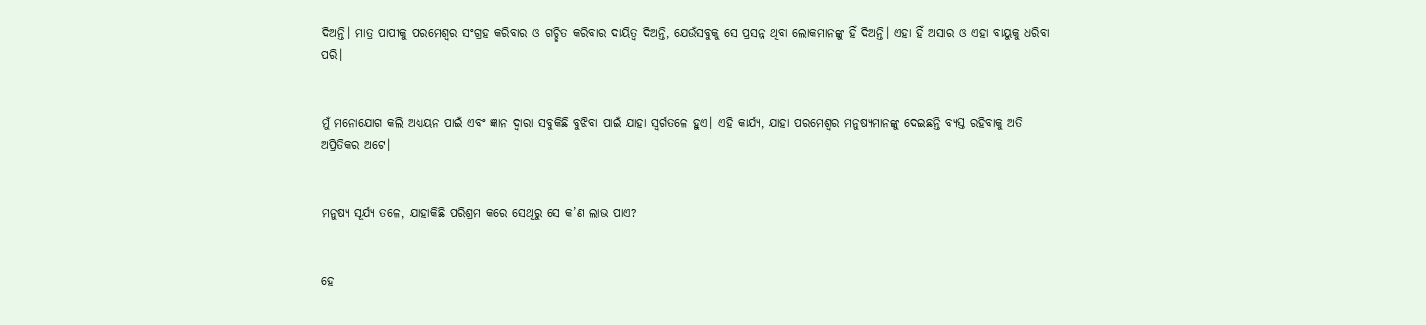ଦିଅନ୍ତି। ମାତ୍ର ପାପୀକୁ ପରମେଶ୍ୱର ସଂଗ୍ରହ କରିବାର ଓ ଗଚ୍ଛିତ କରିବାର ଦାୟିତ୍ୱ ଦିଅନ୍ତି, ଯେଉଁସବୁକୁ ସେ ପ୍ରସନ୍ନ ଥିବା ଲୋକମାନଙ୍କୁ ହିଁ ଦିଅନ୍ତି। ଏହା ହିଁ ଅସାର ଓ ଏହା ବାୟୁକୁ ଧରିବା ପରି।


ମୁଁ ମନୋଯୋଗ କଲି ଅଧ୍ୟୟନ ପାଇଁ ଏବଂ ଜ୍ଞାନ ଦ୍ୱାରା ସବୁକିଛି ବୁଝିବା ପାଇଁ ଯାହା ସ୍ୱର୍ଗତଳେ ହୁଏ। ଏହି କାର୍ଯ୍ୟ, ଯାହା ପରମେଶ୍ୱର ମନୁଷ୍ୟମାନଙ୍କୁ ଦେଇଛନ୍ତି ବ୍ୟସ୍ତ ରହିବାକୁ ଅତି ଅପ୍ରିତିକର ଅଟେ।


ମନୁଷ୍ୟ ସୂର୍ଯ୍ୟ ତଳେ, ଯାହାକିଛି ପରିଶ୍ରମ କରେ ସେଥିରୁ ସେ କ’ଣ ଲାଭ ପାଏ?


ହେ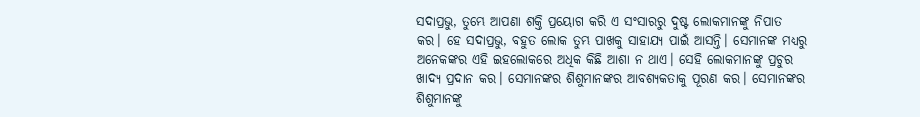ସଦାପ୍ରଭୁ, ତୁମ୍ଭେ ଆପଣା ଶକ୍ତି ପ୍ରୟୋଗ କରି ଏ ସଂସାରରୁ ଦୁଷ୍ଟ ଲୋକମାନଙ୍କୁ ନିପାତ କର। ହେ ସଦାପ୍ରଭୁ, ବହୁତ ଲୋକ ତୁମ୍ଭ ପାଖକୁ ସାହାଯ୍ୟ ପାଇଁ ଆସନ୍ତି। ସେମାନଙ୍କ ମଧ୍ୟରୁ ଅନେକଙ୍କର ଏହି ଇହଲୋକରେ ଅଧିକ କିଛି ଆଶା ନ ଥାଏ। ସେହି ଲୋକମାନଙ୍କୁ ପ୍ରଚୁର ଖାଦ୍ୟ ପ୍ରଦାନ କର। ସେମାନଙ୍କର ଶିଶୁମାନଙ୍କର ଆବଶ୍ୟକତାକୁ ପୂରଣ କର। ସେମାନଙ୍କର ଶିଶୁମାନଙ୍କୁ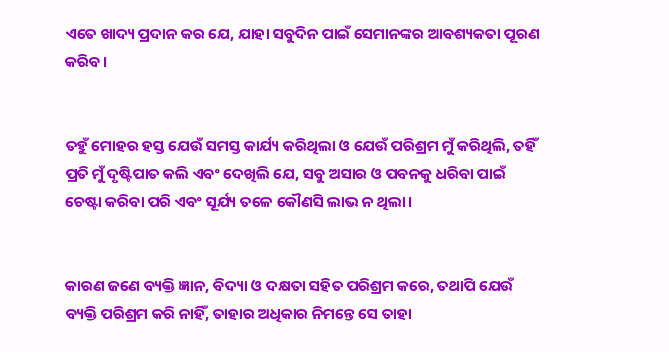ଏତେ ଖାଦ୍ୟ ପ୍ରଦାନ କର ଯେ, ଯାହା ସବୁଦିନ ପାଇଁ ସେମାନଙ୍କର ଆବଶ୍ୟକତା ପୂରଣ କରିବ।


ତହୁଁ ମୋହର ହସ୍ତ ଯେଉଁ ସମସ୍ତ କାର୍ଯ୍ୟ କରିଥିଲା ଓ ଯେଉଁ ପରିଶ୍ରମ ମୁଁ କରିଥିଲି, ତହିଁ ପ୍ରତି ମୁଁ ଦୃଷ୍ଟିପାତ କଲି ଏବଂ ଦେଖିଲି ଯେ, ସବୁ ଅସାର ଓ ପବନକୁ ଧରିବା ପାଇଁ ଚେଷ୍ଟା କରିବା ପରି ଏବଂ ସୂର୍ଯ୍ୟ ତଳେ କୌଣସି ଲାଭ ନ ଥିଲା।


କାରଣ ଜଣେ ବ୍ୟକ୍ତି ଜ୍ଞାନ, ବିଦ୍ୟା ଓ ଦକ୍ଷତା ସହିତ ପରିଶ୍ରମ କରେ, ତଥାପି ଯେଉଁ ବ୍ୟକ୍ତି ପରିଶ୍ରମ କରି ନାହିଁ, ତାହାର ଅଧିକାର ନିମନ୍ତେ ସେ ତାହା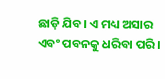ଛାଡ଼ି ଯିବ। ଏ ମଧ୍ୟ ଅସାର ଏବଂ ପବନକୁ ଧରିବା ପରି।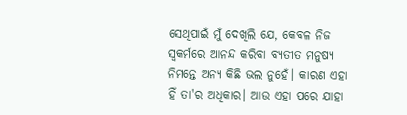ସେଥିପାଇଁ ମୁଁ ଦେଖିଲି ଯେ, କେବଳ ନିଜ ସ୍ୱକର୍ମରେ ଆନନ୍ଦ କରିବା ବ୍ୟତୀତ ମନୁଷ୍ୟ ନିମନ୍ତେ ଅନ୍ୟ କିଛି ଭଲ ନୁହେଁ। କାରଣ ଏହା ହିଁ ତା'ର ଅଧିକାର। ଆଉ ଏହା ପରେ ଯାହା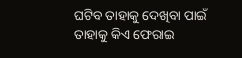ଘଟିବ ତାହାକୁ ଦେଖିବା ପାଇଁ ତାହାକୁ କିଏ ଫେରାଇ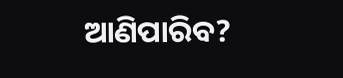ଆଣିପାରିବ?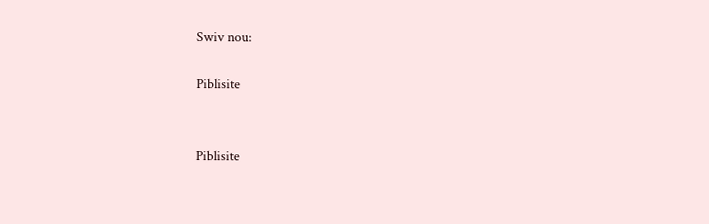Swiv nou:

Piblisite


Piblisite